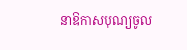នាឱកាសបុណ្យចូល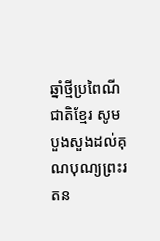ឆ្នាំថ្មីប្រពៃណីជាតិខ្មែរ សូមបួងសួងដល់គុណបុណ្យព្រះរតន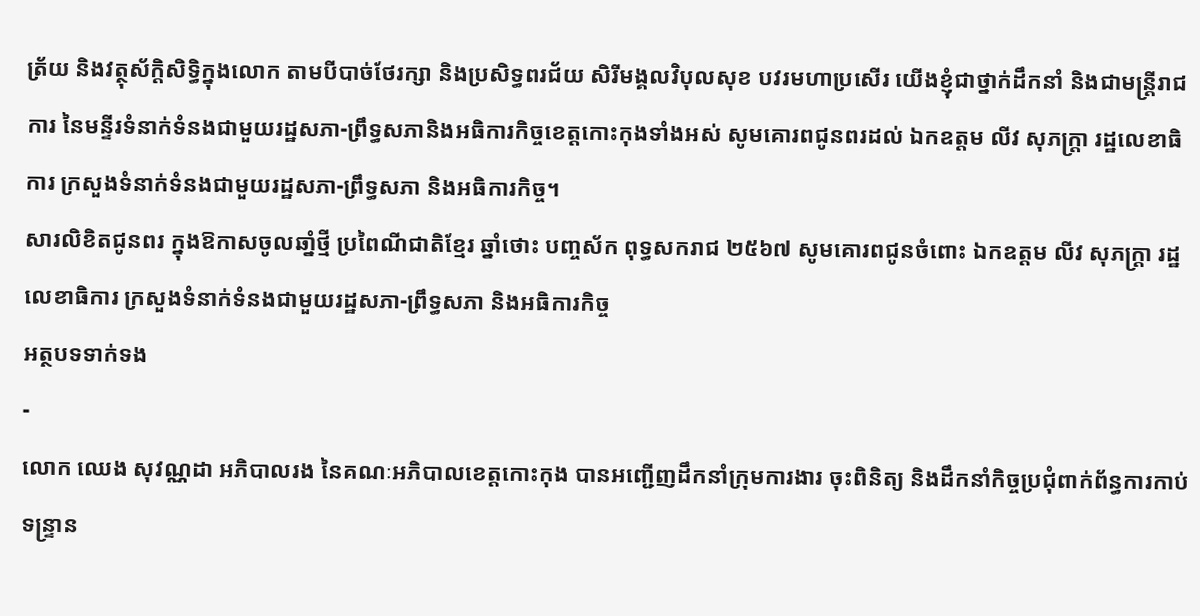ត្រ័យ និងវត្ថុស័ក្តិសិទ្ធិក្នុងលោក តាមបីបាច់ថែរក្សា និងប្រសិទ្ធពរជ័យ សិរីមង្គលវិបុលសុខ បវរមហាប្រសើរ យើងខ្ញុំជាថ្នាក់ដឹកនាំ និងជាមន្ត្រីរាជការ នៃមន្ទីរទំនាក់ទំនងជាមួយរដ្ឋសភា-ព្រឹទ្ធសភានិងអធិការកិច្ចខេត្តកោះកុងទាំងអស់ សូមគោរពជូនពរដល់ ឯកឧត្តម លីវ សុភក្ត្រា រដ្ឋលេខាធិការ ក្រសួងទំនាក់ទំនងជាមួយរដ្ឋសភា-ព្រឹទ្ធសភា និងអធិការកិច្ច។
សារលិខិតជូនពរ ក្នុងឱកាសចូលឆាំ្នថ្មី ប្រពៃណីជាតិខ្មែរ ឆ្នាំថោះ បញ្ចស័ក ពុទ្ធសករាជ ២៥៦៧ សូមគោរពជូនចំពោះ ឯកឧត្តម លីវ សុភក្ត្រា រដ្ឋលេខាធិការ ក្រសួងទំនាក់ទំនងជាមួយរដ្ឋសភា-ព្រឹទ្ធសភា និងអធិការកិច្ច
អត្ថបទទាក់ទង
-
លោក ឈេង សុវណ្ណដា អភិបាលរង នៃគណៈអភិបាលខេត្តកោះកុង បានអញ្ជើញដឹកនាំក្រុមការងារ ចុះពិនិត្យ និងដឹកនាំកិច្ចប្រជុំពាក់ព័ន្ធការកាប់ទន្ទ្រាន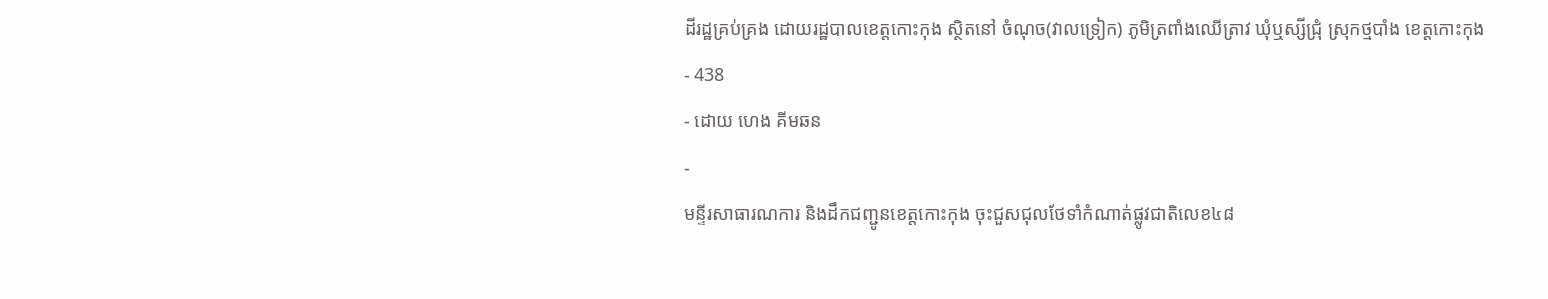ដីរដ្ឋគ្រប់គ្រង ដោយរដ្ឋបាលខេត្តកោះកុង ស្ថិតនៅ ចំណុច(វាលទ្រៀក) ភូមិត្រពាំងឈើត្រាវ ឃុំឬស្សីជ្រុំ ស្រុកថ្មបាំង ខេត្តកោះកុង
- 438
- ដោយ ហេង គីមឆន
-
មន្ទីរសាធារណការ និងដឹកជញ្ជូនខេត្តកោះកុង ចុះជួសជុលថែទាំកំណាត់ផ្លូវជាតិលេខ៤៨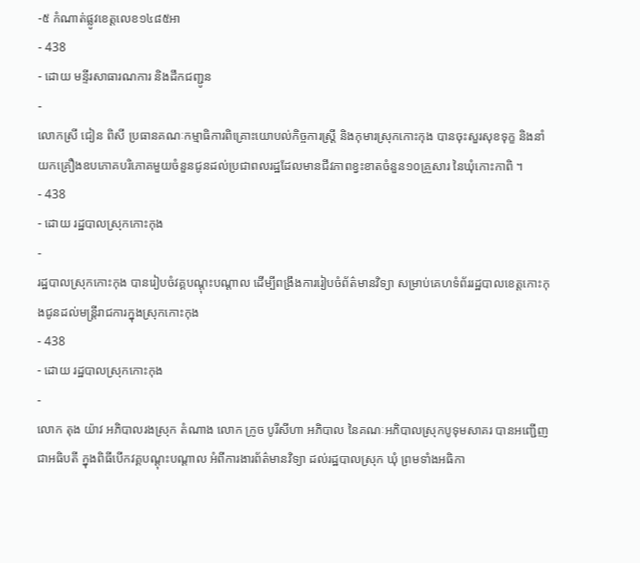-៥ កំណាត់ផ្លូវខេត្តលេខ១៤៨៥អា
- 438
- ដោយ មន្ទីរសាធារណការ និងដឹកជញ្ជូន
-
លោកស្រី ជៀន ពិសី ប្រធានគណៈកម្មាធិការពិគ្រោះយោបល់កិច្ចការស្រ្ដី និងកុមារស្រុកកោះកុង បានចុះសួរសុខទុក្ខ និងនាំយកគ្រឿងឧបភោគបរិភោគមួយចំនួនជូនដល់ប្រជាពលរដ្ឋដែលមានជីវភាពខ្វះខាតចំនួន១០គ្រួសារ នៃឃុំកោះកាពិ ។
- 438
- ដោយ រដ្ឋបាលស្រុកកោះកុង
-
រដ្ឋបាលស្រុកកោះកុង បានរៀបចំវគ្គបណ្តុះបណ្តាល ដើម្បីពង្រឹងការរៀបចំព័ត៌មានវិទ្យា សម្រាប់គេហទំព័ររដ្ឋបាលខេត្តកោះកុងជូនដល់មន្រ្ដីរាជការក្នុងស្រុកកោះកុង
- 438
- ដោយ រដ្ឋបាលស្រុកកោះកុង
-
លោក តុង យ៉ាវ អភិបាលរងស្រុក តំណាង លោក ក្រូច បូរីសីហា អភិបាល នៃគណៈអភិបាលស្រុកបូទុមសាគរ បានអញ្ជើញជាអធិបតី ក្នុងពិធីបើកវគ្គបណ្តុះបណ្តាល អំពីការងារព័ត៌មានវិទ្យា ដល់រដ្ឋបាលស្រុក ឃុំ ព្រមទាំងអធិកា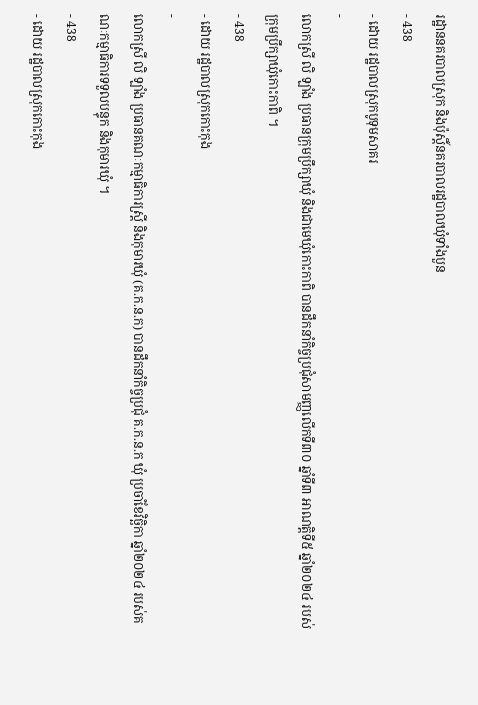រដ្ឋាននគរបាលស្រុក និងប៉ុស្តិ៍នគរបាលរដ្ឋបាលឃុំទាំងបួន
- 438
- ដោយ រដ្ឋបាលស្រុកបូទុមសាគរ
-
លោកស្រី លិ ឡាំង ប្រធានក្រុមប្រឹក្សាឃុំ និងជាមេឃុំកោះកាពិ បានដឹកនាំកិច្ចប្រជុំសាមញ្ញលើកទី៣០ ឆ្នាំទី៣ អាណត្តិទី៥ ឆ្នាំ២០២៤ របស់ក្រុមប្រឹក្សាឃុំកោះកាពិ ។
- 438
- ដោយ រដ្ឋបាលស្រុកកោះកុង
-
លោកស្រី លិ ឡាំង ប្រធានគណៈកម្មាធិការស្រី្ត និងកុមារឃុំ (គ.ក.ន.ក) បានដឹកនាំកិច្ចប្រជុំ គ.ក.ន.ក ឃុំ ប្រចាំខែវិច្ឆិកា ឆ្នាំ២០២៤ របស់គណៈកម្មាធិការទទួលបន្ទុក និងកុមារឃុំ ។
- 438
- ដោយ រដ្ឋបាលស្រុកកោះកុង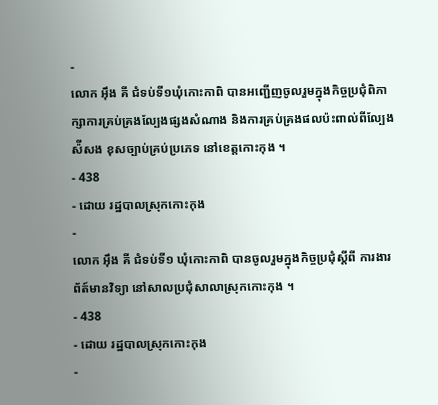-
លោក អុឹង គី ជំទប់ទី១ឃុំកោះកាពិ បានអញ្ជើញចូលរួមក្នុងកិច្ចប្រជុំពិភាក្សាការគ្រប់គ្រងល្បែងផ្សងសំណាង និងការគ្រប់គ្រងផលប៉ះពាល់ពីល្បែងស៉ីសង ខុសច្បាប់គ្រប់ប្រភេទ នៅខេត្តកោះកុង ។
- 438
- ដោយ រដ្ឋបាលស្រុកកោះកុង
-
លោក អុឹង គី ជំទប់ទី១ ឃុំកោះកាពិ បានចូលរួមក្នុងកិច្ចប្រជុំស្តីពី ការងារព័ត៍មានវិទ្យា នៅសាលប្រជុំសាលាស្រុកកោះកុង ។
- 438
- ដោយ រដ្ឋបាលស្រុកកោះកុង
-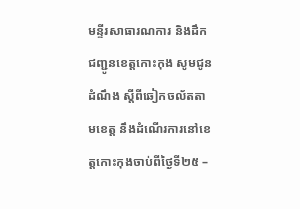មន្ទីរសាធារណការ និងដឹកជញ្ជូនខេត្តកោះកុង សូមជូនដំណឹង ស្តីពីឆៀកចល័តតាមខេត្ត នឹងដំណើរការនៅខេត្តកោះកុងចាប់ពីថ្ងៃទី២៥ –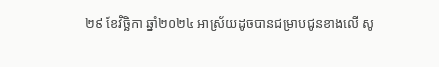២៩ ខែវិច្ឆិកា ឆ្នាំ២០២៤ អាស្រ័យដូចបានជម្រាបជូនខាងលើ សូ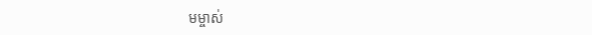មម្ចាស់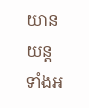យានយន្តទាំងអ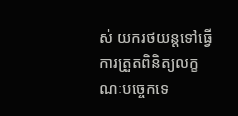ស់ យករថយន្តទៅធ្វើការត្រួតពិនិត្យលក្ខណៈបច្ចេកទេ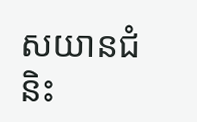សយានជំនិះ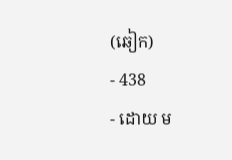(ឆៀក)
- 438
- ដោយ ម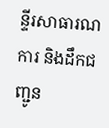ន្ទីរសាធារណការ និងដឹកជញ្ជូន